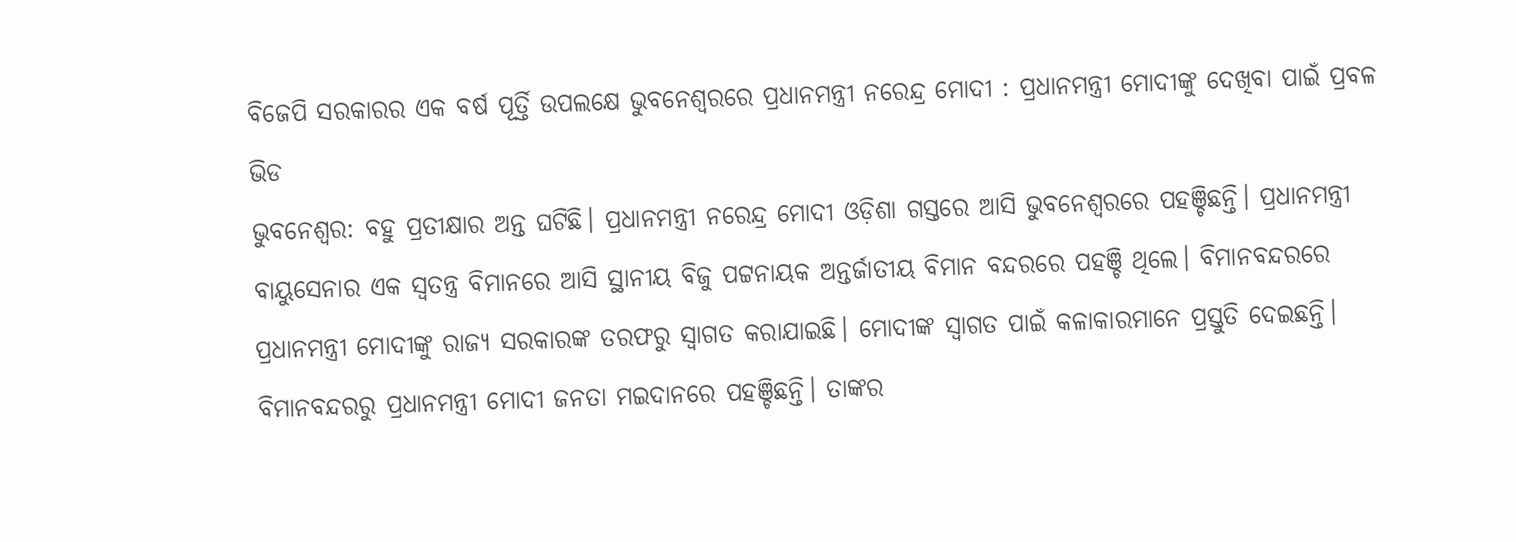ବିଜେପି ସରକାରର ଏକ ବର୍ଷ ପୂର୍ତ୍ତି ଉପଲକ୍ଷେ ଭୁବନେଶ୍ବରରେ ପ୍ରଧାନମନ୍ତ୍ରୀ ନରେନ୍ଦ୍ର ମୋଦୀ : ପ୍ରଧାନମନ୍ତ୍ରୀ ମୋଦୀଙ୍କୁ ଦେଖିବା ପାଇଁ ପ୍ରବଳ ଭିଡ
ଭୁବନେଶ୍ବର: ବହୁ ପ୍ରତୀକ୍ଷାର ଅନ୍ତ ଘଟିଛି। ପ୍ରଧାନମନ୍ତ୍ରୀ ନରେନ୍ଦ୍ର ମୋଦୀ ଓଡ଼ିଶା ଗସ୍ତରେ ଆସି ଭୁବନେଶ୍ବରରେ ପହଞ୍ଚିଛନ୍ତି। ପ୍ରଧାନମନ୍ତ୍ରୀ ବାୟୁସେନାର ଏକ ସ୍ବତନ୍ତ୍ର ବିମାନରେ ଆସି ସ୍ଥାନୀୟ ବିଜୁ ପଟ୍ଟନାୟକ ଅନ୍ତର୍ଜାତୀୟ ବିମାନ ବନ୍ଦରରେ ପହଞ୍ଚି ଥିଲେ। ବିମାନବନ୍ଦରରେ ପ୍ରଧାନମନ୍ତ୍ରୀ ମୋଦୀଙ୍କୁ ରାଜ୍ୟ ସରକାରଙ୍କ ତରଫରୁ ସ୍ବାଗତ କରାଯାଇଛି। ମୋଦୀଙ୍କ ସ୍ବାଗତ ପାଇଁ କଳାକାରମାନେ ପ୍ରସ୍ତୁତି ଦେଇଛନ୍ତି। ବିମାନବନ୍ଦରରୁ ପ୍ରଧାନମନ୍ତ୍ରୀ ମୋଦୀ ଜନତା ମଇଦାନରେ ପହଞ୍ଚିଛନ୍ତି। ତାଙ୍କର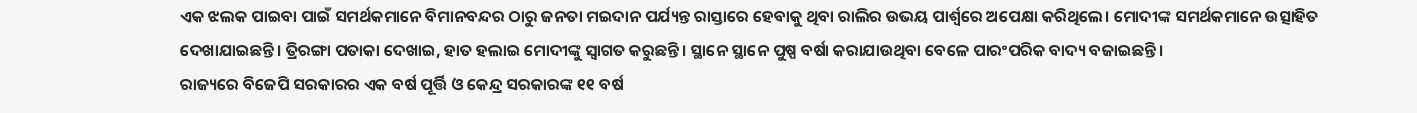ଏକ ଝଲକ ପାଇବା ପାଇଁ ସମର୍ଥକମାନେ ବିମାନବନ୍ଦର ଠାରୁ ଜନତା ମଇଦାନ ପର୍ଯ୍ୟନ୍ତ ରାସ୍ତାରେ ହେବାକୁ ଥିବା ରାଲିର ଉଭୟ ପାର୍ଶ୍ବରେ ଅପେକ୍ଷା କରିଥିଲେ। ମୋଦୀଙ୍କ ସମର୍ଥକମାନେ ଉତ୍ସାହିତ ଦେଖାଯାଇଛନ୍ତି। ତ୍ରିରଙ୍ଗା ପତାକା ଦେଖାଇ, ହାତ ହଲାଇ ମୋଦୀଙ୍କୁ ସ୍ବାଗତ କରୁଛନ୍ତି। ସ୍ଥାନେ ସ୍ଥାନେ ପୁଷ୍ପ ବର୍ଷା କରାଯାଉଥିବା ବେଳେ ପାରଂପରିକ ବାଦ୍ୟ ବଜାଇଛନ୍ତି।
ରାଜ୍ୟରେ ବିଜେପି ସରକାରର ଏକ ବର୍ଷ ପୂର୍ତ୍ତି ଓ କେନ୍ଦ୍ର ସରକାରଙ୍କ ୧୧ ବର୍ଷ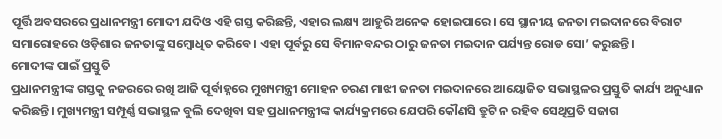ପୂର୍ତ୍ତି ଅବସରରେ ପ୍ରଧାନମନ୍ତ୍ରୀ ମୋଦୀ ଯଦିଓ ଏହି ଗସ୍ତ କରିଛନ୍ତି, ଏହାର ଲକ୍ଷ୍ୟ ଆହୁରି ଅନେକ ହୋଇପାରେ। ସେ ସ୍ଥାନୀୟ ଜନତା ମଇଦାନରେ ବିରାଟ ସମାରୋହରେ ଓଡ଼ିଶାର ଜନତାଙ୍କୁ ସମ୍ବୋଧିତ କରିବେ। ଏହା ପୂର୍ବରୁ ସେ ବିମାନବନ୍ଦର ଠାରୁ ଜନତା ମଇଦାନ ପର୍ଯ୍ୟନ୍ତ ରୋଡ ସୋ’ କରୁଛନ୍ତି।
ମୋଦୀଙ୍କ ପାଇଁ ପ୍ରସ୍ତୁତି
ପ୍ରଧାନମନ୍ତ୍ରୀଙ୍କ ଗସ୍ତକୁ ନଜରରେ ରଖି ଆଜି ପୂର୍ବାହ୍ନରେ ମୁଖ୍ୟମନ୍ତ୍ରୀ ମୋହନ ଚରଣ ମାଝୀ ଜନତା ମଇଦାନରେ ଆୟୋଜିତ ସଭାସ୍ଥଳର ପ୍ରସ୍ତୁତି କାର୍ଯ୍ୟ ଅନୁଧ୍ୟାନ କରିଛନ୍ତି। ମୁଖ୍ୟମନ୍ତ୍ରୀ ସମ୍ପୂର୍ଣ୍ଣ ସଭାସ୍ଥଳ ବୁଲି ଦେଖିବା ସହ ପ୍ରଧାନମନ୍ତ୍ରୀଙ୍କ କାର୍ଯ୍ୟକ୍ରମରେ ଯେପରି କୌଣସି ତ୍ରୁଟି ନ ରହିବ ସେଥିପ୍ରତି ସଜାଗ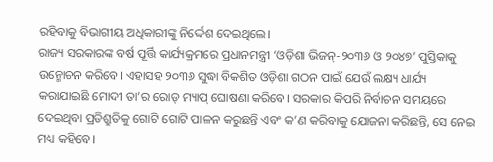ରହିବାକୁ ବିଭାଗୀୟ ଅଧିକାରୀଙ୍କୁ ନିର୍ଦ୍ଦେଶ ଦେଇଥିଲେ।
ରାଜ୍ୟ ସରକାରଙ୍କ ବର୍ଷ ପୂର୍ତ୍ତି କାର୍ଯ୍ୟକ୍ରମରେ ପ୍ରଧାନମନ୍ତ୍ରୀ ‘ଓଡ଼ିଶା ଭିଜନ୍-୨୦୩୬ ଓ ୨୦୪୭’ ପୁସ୍ତିକାକୁ ଉନ୍ମୋଚନ କରିବେ। ଏହାସହ ୨୦୩୬ ସୁଦ୍ଧା ବିକଶିତ ଓଡ଼ିଶା ଗଠନ ପାଇଁ ଯେଉଁ ଲକ୍ଷ୍ୟ ଧାର୍ଯ୍ୟ କରାଯାଇଛି ମୋଦୀ ତା’ର ରୋଡ୍ ମ୍ୟାପ୍ ଘୋଷଣା କରିବେ। ସରକାର କିପରି ନିର୍ବାଚନ ସମୟରେ ଦେଇଥିବା ପ୍ରତିଶ୍ରୁତିକୁ ଗୋଟି ଗୋଟି ପାଳନ କରୁଛନ୍ତି ଏବଂ କ’ଣ କରିବାକୁ ଯୋଜନା କରିଛନ୍ତି, ସେ ନେଇ ମଧ୍ୟ କହିବେ।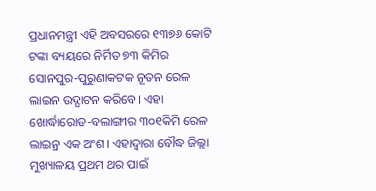ପ୍ରଧାନମନ୍ତ୍ରୀ ଏହି ଅବସରରେ ୧୩୭୬ କୋଟି ଟଙ୍କା ବ୍ୟୟରେ ନିର୍ମିତ ୭୩ କିମିର ସୋନପୁର-ପୁରୁଣାକଟକ ନୂତନ ରେଳ ଲାଇନ ଉଦ୍ଘାଟନ କରିବେ। ଏହା ଖୋର୍ଦ୍ଧାରୋଡ-ବଲାଙ୍ଗୀର ୩୦୧କିମି ରେଳ ଲାଇନ୍ର ଏକ ଅଂଶ। ଏହାଦ୍ବାରା ବୌଦ୍ଧ ଜିଲ୍ଲା ମୁଖ୍ୟାଳୟ ପ୍ରଥମ ଥର ପାଇଁ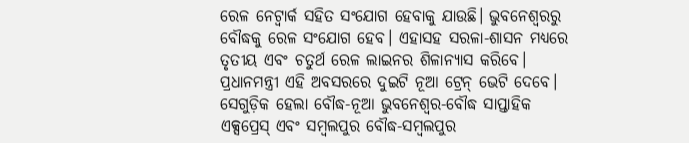ରେଳ ନେଟ୍ୱାର୍କ ସହିତ ସଂଯୋଗ ହେବାକୁ ଯାଉଛି। ଭୁବନେଶ୍ବରରୁ ବୌଦ୍ଧକୁ ରେଳ ସଂଯୋଗ ହେବ। ଏହାସହ ସରଳା-ଶାସନ ମଧ୍ୟରେ ତୃତୀୟ ଏବଂ ଚତୁର୍ଥ ରେଳ ଲାଇନର ଶିଳାନ୍ୟାସ କରିବେ। ପ୍ରଧାନମନ୍ତ୍ରୀ ଏହି ଅବସରରେ ଦୁଇଟି ନୂଆ ଟ୍ରେନ୍ ଭେଟି ଦେବେ। ସେଗୁଡ଼ିକ ହେଲା ବୌଦ୍ଧ-ନୂଆ ଭୁବନେଶ୍ୱର-ବୌଦ୍ଧ ସାପ୍ତାହିକ ଏକ୍ସପ୍ରେସ୍ ଏବଂ ସମ୍ବଲପୁର ବୌଦ୍ଧ-ସମ୍ବଲପୁର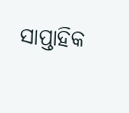ସାପ୍ତାହିକ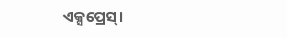ଏକ୍ସପ୍ରେସ୍।